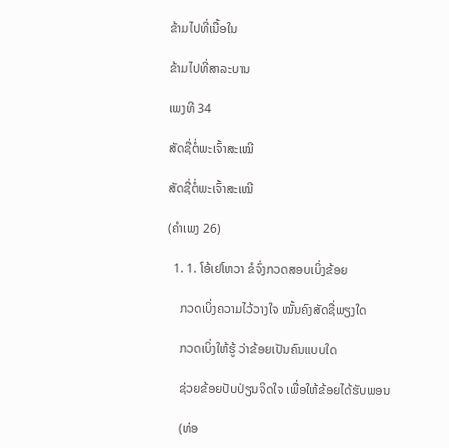ຂ້າມໄປທີ່ເນື້ອໃນ

ຂ້າມໄປທີ່ສາລະບານ

ເພງທີ 34

ສັດຊື່ຕໍ່ພະເຈົ້າສະເໝີ

ສັດຊື່ຕໍ່ພະເຈົ້າສະເໝີ

(ຄຳເພງ 26)

  1. 1. ໂອ້ເຢໂຫວາ ຂໍຈົ່ງກວດສອບເບິ່ງຂ້ອຍ

    ກວດເບິ່ງຄວາມໄວ້ວາງໃຈ ໝັ້ນຄົງສັດຊື່ພຽງໃດ

    ກວດເບິ່ງໃຫ້ຮູ້ ວ່າຂ້ອຍເປັນຄົນແບບໃດ

    ຊ່ວຍຂ້ອຍປັບປ່ຽນຈິດໃຈ ເພື່ອໃຫ້ຂ້ອຍໄດ້ຮັບພອນ

    (ທ່ອ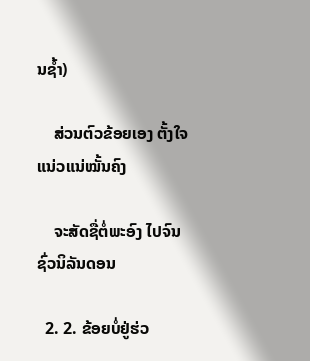ນຊ້ຳ)

    ສ່ວນຕົວຂ້ອຍເອງ ຕັ້ງໃຈແນ່ວແນ່ໝັ້ນຄົງ

    ຈະສັດຊື່ຕໍ່ພະອົງ ໄປຈົນຊົ່ວນິລັນດອນ

  2. 2. ຂ້ອຍບໍ່ຢູ່ຮ່ວ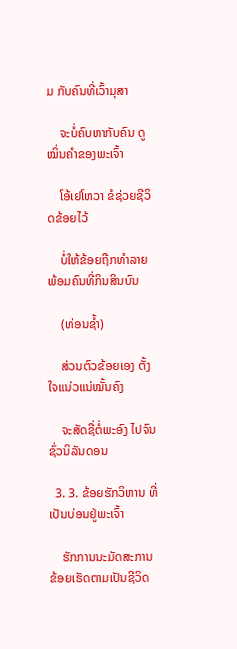ມ ກັບຄົນທີ່ເວົ້າມຸສາ

    ຈະບໍ່ຄົບຫາກັບຄົນ ດູໝິ່ນຄຳຂອງພະເຈົ້າ

    ໂອ້ເຢໂຫວາ ຂໍຊ່ວຍຊີວິດຂ້ອຍໄວ້

    ບໍ່ໃຫ້ຂ້ອຍຖືກທຳລາຍ ພ້ອມຄົນທີ່ກິນສິນບົນ

    (ທ່ອນຊ້ຳ)

    ສ່ວນຕົວຂ້ອຍເອງ ຕັ້ງໃຈແນ່ວແນ່ໝັ້ນຄົງ

    ຈະສັດຊື່ຕໍ່ພະອົງ ໄປຈົນຊົ່ວນິລັນດອນ

  3. 3. ຂ້ອຍຮັກວິຫານ ທີ່ເປັນບ່ອນຢູ່ພະເຈົ້າ

    ຮັກການນະມັດສະການ ຂ້ອຍເຮັດຕາມເປັນຊີວິດ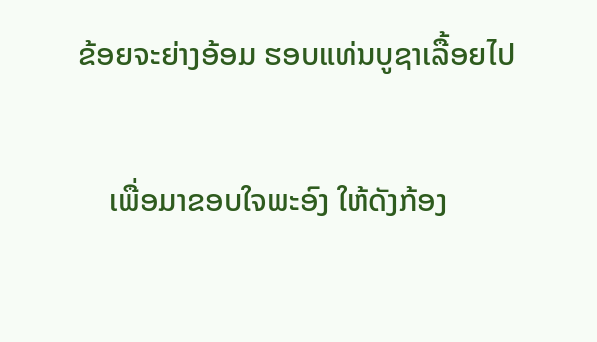ຂ້ອຍຈະຍ່າງອ້ອມ ຮອບແທ່ນບູຊາເລື້ອຍໄປ

    ເພື່ອມາຂອບໃຈພະອົງ ໃຫ້ດັງກ້ອງ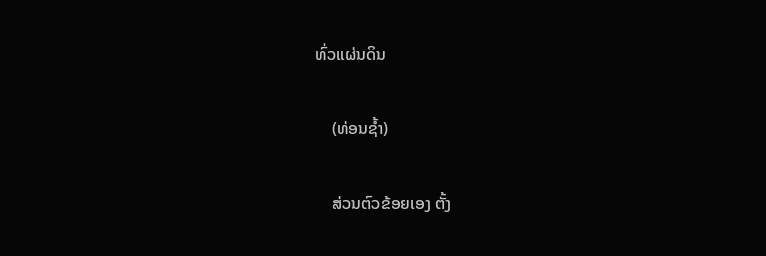ທົ່ວແຜ່ນດິນ

    (ທ່ອນຊ້ຳ)

    ສ່ວນຕົວຂ້ອຍເອງ ຕັ້ງ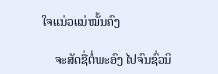ໃຈແນ່ວແນ່ໝັ້ນຄົງ

    ຈະສັດຊື່ຕໍ່ພະອົງ ໄປຈົນຊົ່ວນິ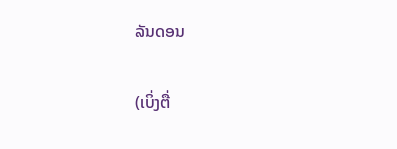ລັນດອນ

(ເບິ່ງຕື່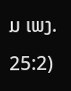ມ ເພງ. 25:2)